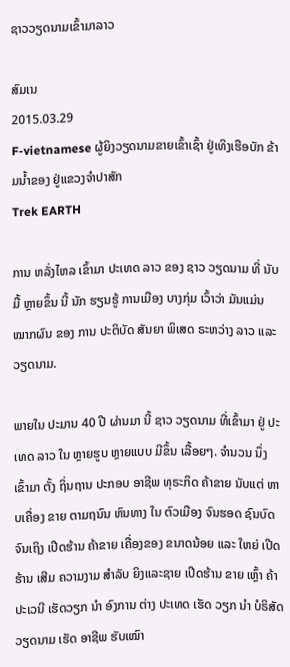ຊາວວຽດນາມເຂົ້າມາລາວ

ສົມເນ
2015.03.29
F-vietnamese ຜູ້ຍິງວຽດນາມຂາຍເຂົ້າເຊົ້າ ຢູ່ເທິງເຮືອບັກ ຂ້າມນໍ້າຂອງ ຢູ່ແຂວງຈໍາປາສັກ
Trek EARTH

ການ ຫລັ່ງໄຫລ ເຂົ້າມາ ປະເທດ ລາວ ຂອງ ຊາວ ວຽດນາມ ທີ່ ນັບມື້ ຫຼາຍຂຶ້ນ ນີ້ ນັກ ຮຽນຮູ້ ການເມືອງ ບາງກຸ່ມ ເວົ້າວ່າ ມັນແມ່ນ ໝາກຜົນ ຂອງ ການ ປະຕິບັດ ສັນຍາ ພິເສດ ຣະຫວ່າງ ລາວ ແລະ ວຽດນາມ.

ພາຍໃນ ປະມານ 40 ປີ ຜ່ານມາ ນີ້ ຊາວ ວຽດນາມ ທີ່ເຂົ້າມາ ຢູ່ ປະເທດ ລາວ ໃນ ຫຼາຍຮູບ ຫຼາຍແບບ ມີຂຶ້ນ ເລື້ອຍໆ. ຈໍານວນ ນຶ່ງ ເຂົ້າມາ ຕັ້ງ ຖິ່ນຖານ ປະກອບ ອາຊີພ ທຸຣະກິດ ຄ້າຂາຍ ນັບແຕ່ ຫາບເຄື່ອງ ຂາຍ ຕາມຖນົນ ຫົນທາງ ໃນ ຕົວເມືອງ ຈົນຮອດ ຊົນບົດ ຈົນເຖິງ ເປີດຮ້ານ ຄ້າຂາຍ ເຄື່ອງຂອງ ຂນາດນ້ອຍ ແລະ ໃຫຍ່ ເປີດຮ້ານ ເສີມ ຄວາມງາມ ສໍາລັບ ຍິງແລະຊາຍ ເປີດຮ້ານ ຂາຍ ເຫົ້ຼາ ຄ້າ ປະເວນີ ເຮັດວຽກ ນໍາ ອົງການ ຕ່າງ ປະເທດ ເຮັດ ວຽກ ນໍາ ບໍຣິສັດ ວຽດນາມ ເຮັດ ອາຊີພ ຮັບເໝົາ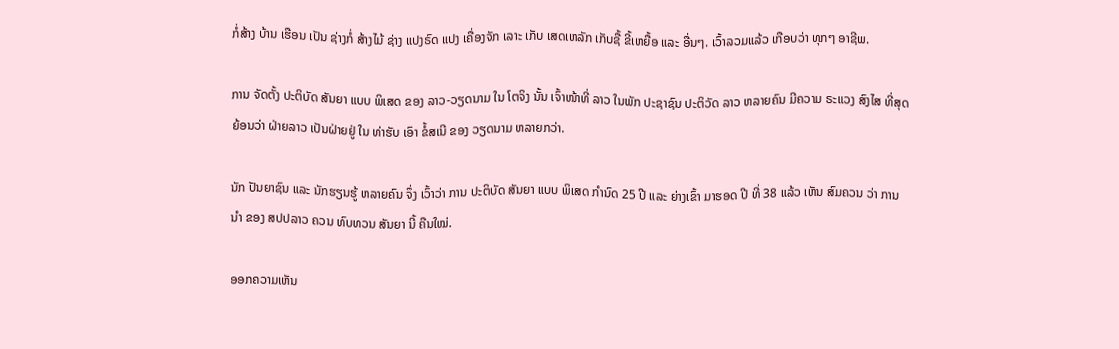ກໍ່ສ້າງ ບ້ານ ເຮືອນ ເປັນ ຊ່າງກໍ່ ສ້າງໄມ້ ຊ່າງ ແປງຣົດ ແປງ ເຄື່ອງຈັກ ເລາະ ເກັບ ເສດເຫລັກ ເກັບຊື້ ຂີ້ເຫຍື້ອ ແລະ ອື່ນໆ. ເວົ້າລວມແລ້ວ ເກືອບວ່າ ທຸກໆ ອາຊີພ.

ການ ຈັດຕັ້ງ ປະຕິບັດ ສັນຍາ ແບບ ພິເສດ ຂອງ ລາວ-ວຽດນາມ ໃນ ໂຕຈິງ ນັ້ນ ເຈົ້າໜ້າທີ່ ລາວ ໃນພັກ ປະຊາຊົນ ປະຕິວັດ ລາວ ຫລາຍຄົນ ມີຄວາມ ຣະແວງ ສົງໄສ ທີ່ສຸດ ຍ້ອນວ່າ ຝ່າຍລາວ ເປັນຝ່າຍຢູ່ ໃນ ທ່າຮັບ ເອົາ ຂໍ້ສເນີ ຂອງ ວຽດນາມ ຫລາຍກວ່າ.

ນັກ ປັນຍາຊົນ ແລະ ນັກຮຽນຮູ້ ຫລາຍຄົນ ຈຶ່ງ ເວົ້າວ່າ ການ ປະຕິບັດ ສັນຍາ ແບບ ພິເສດ ກໍານົດ 25 ປີ ແລະ ຍ່າງເຂົ້າ ມາຮອດ ປີ ທີ່ 38 ແລ້ວ ເຫັນ ສົມຄວນ ວ່າ ການນໍາ ຂອງ ສປປລາວ ຄວນ ທົບທວນ ສັນຍາ ນີ້ ຄືນໃໝ່.

ອອກຄວາມເຫັນ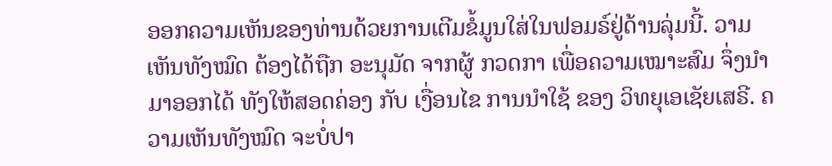ອອກຄວາມເຫັນຂອງທ່ານດ້ວຍການເຕີມຂໍ້ມູນໃສ່ໃນຟອມຣ໌ຢູ່ດ້ານລຸ່ມນີ້. ວາມເຫັນທັງໝົດ ຕ້ອງໄດ້ຖືກ ອະນຸມັດ ຈາກຜູ້ ກວດກາ ເພື່ອຄວາມເໝາະສົມ ຈຶ່ງນໍາມາອອກໄດ້ ທັງໃຫ້ສອດຄ່ອງ ກັບ ເງື່ອນໄຂ ການນຳໃຊ້ ຂອງ ວິທຍຸເອເຊັຍເສຣີ. ຄວາມເຫັນທັງໝົດ ຈະບໍ່ປາ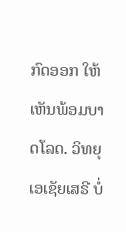ກົດອອກ ໃຫ້ເຫັນພ້ອມບາດໂລດ. ວິທຍຸເອເຊັຍເສຣີ ບໍ່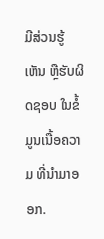ມີສ່ວນຮູ້ເຫັນ ຫຼືຮັບຜິດຊອບ ໃນຂໍ້ມູນເນື້ອຄວາມ ທີ່ນໍາມາອອກ.